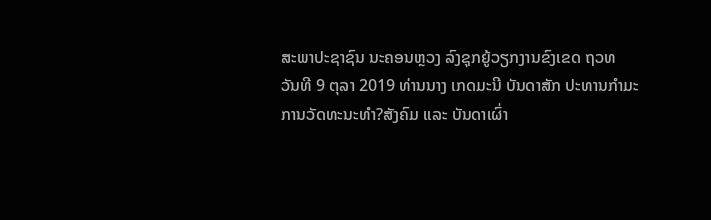ສະພາປະຊາຊົນ ນະຄອນຫຼວງ ລົງຊຸກຍູ້ວຽກງານຂົງເຂດ ຖວທ
ວັນທີ 9 ຕຸລາ 2019 ທ່ານນາງ ເກດມະນີ ບັນດາສັກ ປະທານກຳມະການວັດທະນະທຳ?ສັງຄົມ ແລະ ບັນດາເຜົ່າ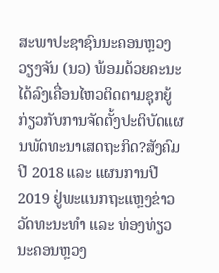ສະພາປະຊາຊົນນະຄອນຫຼວງວຽງຈັນ (ນວ) ພ້ອມດ້ວຍຄະນະ ໄດ້ລົງເຄື່ອນໄຫວຕິດຕາມຊຸກຍູ້ກ່ຽວກັບການຈັດຕັ້ງປະຕິບັດແຜນພັດທະນາເສດຖະກິດ?ສັງຄົມ ປີ 2018 ແລະ ແຜນການປີ 2019 ຢູ່ພະແນກຖະແຫຼງຂ່າວ ວັດທະນະທຳ ແລະ ທ່ອງທ່ຽວ ນະຄອນຫຼວງ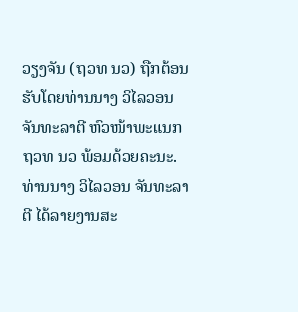ວຽງຈັນ (ຖວທ ນວ) ຖືກຕ້ອນຮັບໂດຍທ່ານນາງ ວິໄລວອນ ຈັນທະລາຕີ ຫົວໜ້າພະແນກ ຖວທ ນວ ພ້ອມດ້ວຍຄະນະ.
ທ່ານນາງ ວິໄລວອນ ຈັນທະລາຕີ ໄດ້ລາຍງານສະ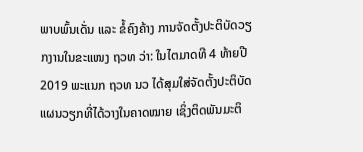ພາບພົ້ນເດັ່ນ ແລະ ຂໍ້ຄົງຄ້າງ ການຈັດຕັ້ງປະຕິບັດວຽກງານໃນຂະແໜງ ຖວທ ວ່າ: ໃນໄຕມາດທີ 4 ທ້າຍປີ 2019 ພະແນກ ຖວທ ນວ ໄດ້ສຸມໃສ່ຈັດຕັ້ງປະຕິບັດແຜນວຽກທີ່ໄດ້ວາງໃນຄາດໝາຍ ເຊິ່ງຕິດພັນມະຕິ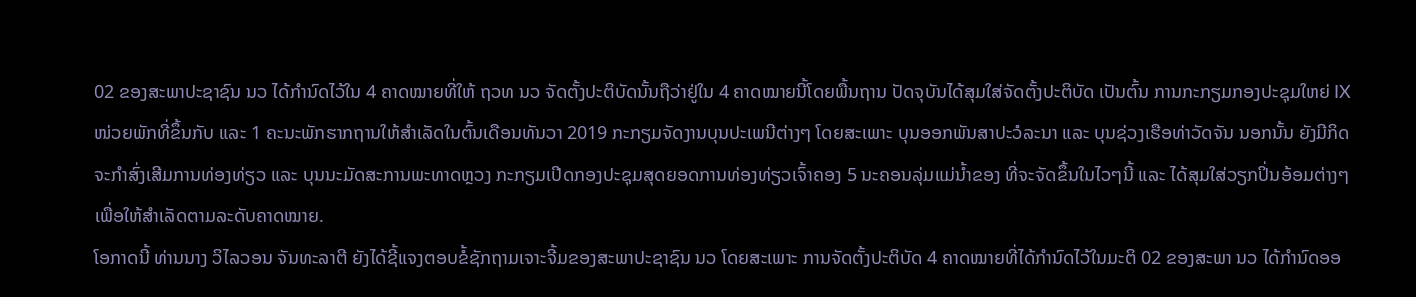02 ຂອງສະພາປະຊາຊົນ ນວ ໄດ້ກຳນົດໄວ້ໃນ 4 ຄາດໝາຍທີ່ໃຫ້ ຖວທ ນວ ຈັດຕັ້ງປະຕິບັດນັ້ນຖືວ່າຢູ່ໃນ 4 ຄາດໝາຍນີ້ໂດຍພື້ນຖານ ປັດຈຸບັນໄດ້ສຸມໃສ່ຈັດຕັ້ງປະຕິບັດ ເປັນຕົ້ນ ການກະກຽມກອງປະຊຸມໃຫຍ່ IX ໜ່ວຍພັກທີ່ຂຶ້ນກັບ ແລະ 1 ຄະນະພັກຮາກຖານໃຫ້ສຳເລັດໃນຕົ້ນເດືອນທັນວາ 2019 ກະກຽມຈັດງານບຸນປະເພນີຕ່າງໆ ໂດຍສະເພາະ ບຸນອອກພັນສາປະວໍລະນາ ແລະ ບຸນຊ່ວງເຮືອທ່າວັດຈັນ ນອກນັ້ນ ຍັງມີກິດຈະກຳສົ່ງເສີມການທ່ອງທ່ຽວ ແລະ ບຸນນະມັດສະການພະທາດຫຼວງ ກະກຽມເປີດກອງປະຊຸມສຸດຍອດການທ່ອງທ່ຽວເຈົ້າຄອງ 5 ນະຄອນລຸ່ມແມ່ນ້ຳຂອງ ທີ່ຈະຈັດຂຶ້ນໃນໄວໆນີ້ ແລະ ໄດ້ສຸມໃສ່ວຽກປິ່ນອ້ອມຕ່າງໆເພື່ອໃຫ້ສຳເລັດຕາມລະດັບຄາດໝາຍ.
ໂອກາດນີ້ ທ່ານນາງ ວິໄລວອນ ຈັນທະລາຕີ ຍັງໄດ້ຊີ້ແຈງຕອບຂໍ້ຊັກຖາມເຈາະຈີ້ມຂອງສະພາປະຊາຊົນ ນວ ໂດຍສະເພາະ ການຈັດຕັ້ງປະຕິບັດ 4 ຄາດໝາຍທີ່ໄດ້ກຳນົດໄວ້ໃນມະຕິ 02 ຂອງສະພາ ນວ ໄດ້ກຳນົດອອ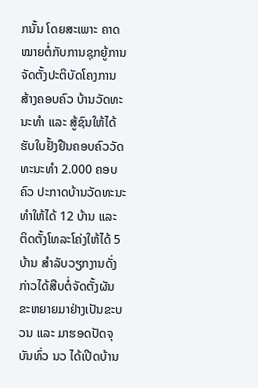ກນັ້ນ ໂດຍສະເພາະ ຄາດໝາຍຕໍ່ກັບການຊຸກຍູ້ການຈັດຕັ້ງປະຕິບັດໂຄງການສ້າງຄອບຄົວ ບ້ານວັດທະນະທຳ ແລະ ສູ້ຊົນໃຫ້ໄດ້ຮັບໃບຢັ້ງຢືນຄອບຄົວວັດທະນະທຳ 2.000 ຄອບຄົວ ປະກາດບ້ານວັດທະນະທຳໃຫ້ໄດ້ 12 ບ້ານ ແລະ ຕິດຕັ້ງໂທລະໂຄ່ງໃຫ້ໄດ້ 5 ບ້ານ ສຳລັບວຽກງານດັ່ງກ່າວໄດ້ສືບຕໍ່ຈັດຕັ້ງຜັນຂະຫຍາຍມາຢ່າງເປັນຂະບວນ ແລະ ມາຮອດປັດຈຸບັນທົ່ວ ນວ ໄດ້ເປີດບ້ານ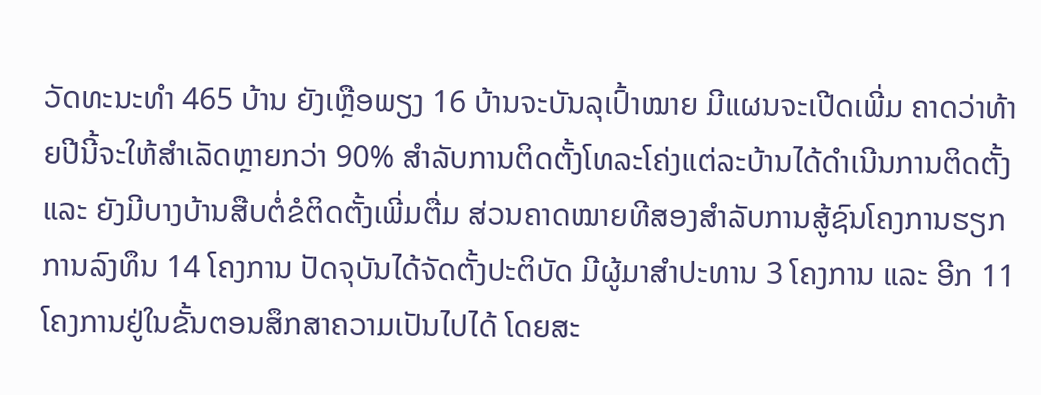ວັດທະນະທຳ 465 ບ້ານ ຍັງເຫຼືອພຽງ 16 ບ້ານຈະບັນລຸເປົ້າໝາຍ ມີແຜນຈະເປີດເພີ່ມ ຄາດວ່າທ້າຍປີນີ້ຈະໃຫ້ສຳເລັດຫຼາຍກວ່າ 90% ສຳລັບການຕິດຕັ້ງໂທລະໂຄ່ງແຕ່ລະບ້ານໄດ້ດຳເນີນການຕິດຕັ້ງ ແລະ ຍັງມີບາງບ້ານສືບຕໍ່ຂໍຕິດຕັ້ງເພີ່ມຕື່ມ ສ່ວນຄາດໝາຍທີສອງສຳລັບການສູ້ຊົນໂຄງການຮຽກການລົງທຶນ 14 ໂຄງການ ປັດຈຸບັນໄດ້ຈັດຕັ້ງປະຕິບັດ ມີຜູ້ມາສຳປະທານ 3 ໂຄງການ ແລະ ອີກ 11 ໂຄງການຢູ່ໃນຂັ້ນຕອນສຶກສາຄວາມເປັນໄປໄດ້ ໂດຍສະ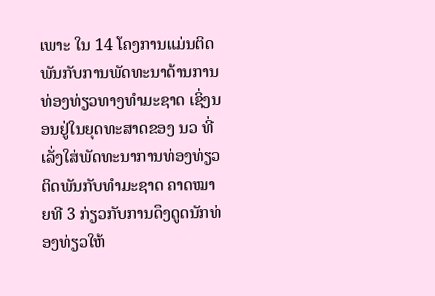ເພາະ ໃນ 14 ໂຄງການແມ່ນຕິດພັນກັບການພັດທະນາດ້ານການທ່ອງທ່ຽວທາງທຳມະຊາດ ເຊິ່ງນອນຢູ່ໃນຍຸດທະສາດຂອງ ນວ ທີ່ເລັ່ງໃສ່ພັດທະນາການທ່ອງທ່ຽວຕິດພັນກັບທຳມະຊາດ ຄາດໝາຍທີ 3 ກ່ຽວກັບການດຶງດູດນັກທ່ອງທ່ຽວໃຫ້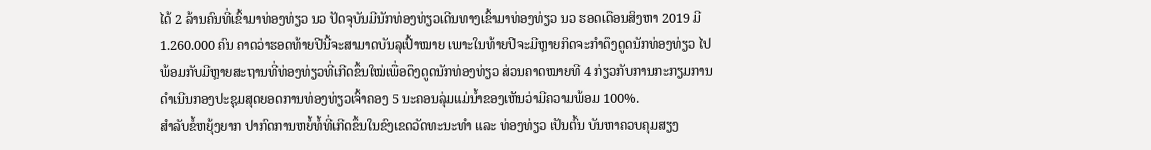ໄດ້ 2 ລ້ານຄົນທີ່ເຂົ້າມາທ່ອງທ່ຽວ ນວ ປັດຈຸບັນມີນັກທ່ອງທ່ຽວເດີນທາງເຂົ້າມາທ່ອງທ່ຽວ ນວ ຮອດເດືອນສິງຫາ 2019 ມີ 1.260.000 ຄົນ ຄາດວ່າຮອດທ້າຍປີນີ້ຈະສາມາດບັນລຸເປົ້າໝາຍ ເພາະໃນທ້າຍປີຈະມີຫຼາຍກິດຈະກຳດຶງດູດນັກທ່ອງທ່ຽວ ໄປພ້ອມກັບມີຫຼາຍສະຖານທີ່ທ່ອງທ່ຽວທີ່ເກີດຂຶ້ນໃໝ່ເພື່ອດຶງດູດນັກທ່ອງທ່ຽວ ສ່ວນຄາດໝາຍທີ 4 ກ່ຽວກັບການກະກຽມການດຳເນີນກອງປະຊຸມສຸດຍອດການທ່ອງທ່ຽວເຈົ້າຄອງ 5 ນະຄອນລຸ່ມແມ່ນ້ຳຂອງເຫັນວ່າມີຄວາມພ້ອມ 100%.
ສຳລັບຂໍ້ຫຍຸ້ງຍາກ ປາກົດການຫຍໍ້ທໍ້ທີ່ເກີດຂຶ້ນໃນຂົງເຂດວັດທະນະທຳ ແລະ ທ່ອງທ່ຽວ ເປັນຕົ້ນ ບັນຫາຄວບຄຸມສຽງ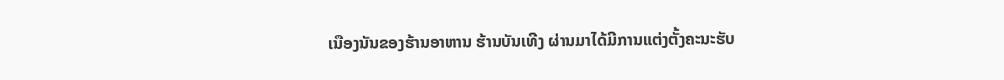ເນືອງນັນຂອງຮ້ານອາຫານ ຮ້ານບັນເທີງ ຜ່ານມາໄດ້ມີການແຕ່ງຕັ້ງຄະນະຮັບ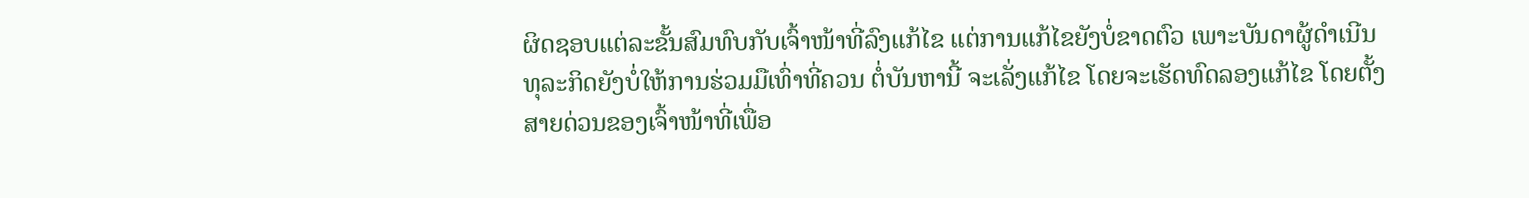ຜິດຊອບແຕ່ລະຂັ້ນສົມທົບກັບເຈົ້າໜ້າທີ່ລົງແກ້ໄຂ ແຕ່ການແກ້ໄຂຍັງບໍ່ຂາດຕົວ ເພາະບັນດາຜູ້ດຳເນີນທຸລະກິດຍັງບໍ່ໃຫ້ການຮ່ວມມືເທົ່າທີ່ຄວນ ຕໍ່ບັນຫານີ້ ຈະເລັ່ງແກ້ໄຂ ໂດຍຈະເຮັດທົດລອງແກ້ໄຂ ໂດຍຕັ້ງສາຍດ່ວນຂອງເຈົ້າໜ້າທີ່ເພື່ອ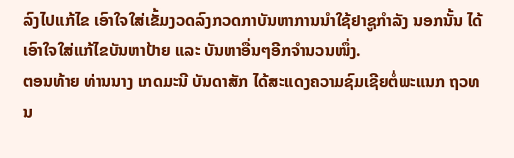ລົງໄປແກ້ໄຂ ເອົາໃຈໃສ່ເຂັ້ມງວດລົງກວດກາບັນຫາການນຳໃຊ້ຢາຊູກຳລັງ ນອກນັ້ນ ໄດ້ເອົາໃຈໃສ່ແກ້ໄຂບັນຫາປ້າຍ ແລະ ບັນຫາອື່ນໆອີກຈຳນວນໜຶ່ງ.
ຕອນທ້າຍ ທ່ານນາງ ເກດມະນີ ບັນດາສັກ ໄດ້ສະແດງຄວາມຊົມເຊີຍຕໍ່ພະແນກ ຖວທ ນ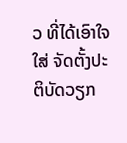ວ ທີ່ໄດ້ເອົາໃຈໃສ່ ຈັດຕັ້ງປະຕິບັດວຽກ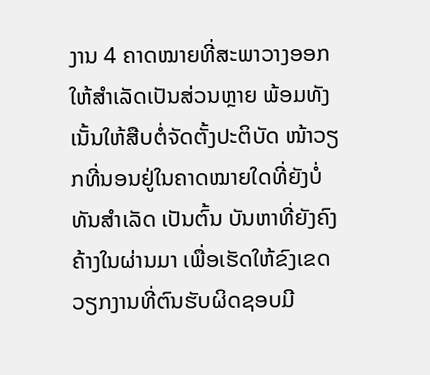ງານ 4 ຄາດໝາຍທີ່ສະພາວາງອອກໃຫ້ສຳເລັດເປັນສ່ວນຫຼາຍ ພ້ອມທັງເນັ້ນໃຫ້ສືບຕໍ່ຈັດຕັ້ງປະຕິບັດ ໜ້າວຽກທີ່ນອນຢູ່ໃນຄາດໝາຍໃດທີ່ຍັງບໍ່ທັນສຳເລັດ ເປັນຕົ້ນ ບັນຫາທີ່ຍັງຄົງຄ້າງໃນຜ່ານມາ ເພື່ອເຮັດໃຫ້ຂົງເຂດວຽກງານທີ່ຕົນຮັບຜິດຊອບມີ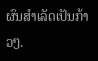ຜົນສຳເລັດເປັນກ້າວໆ.